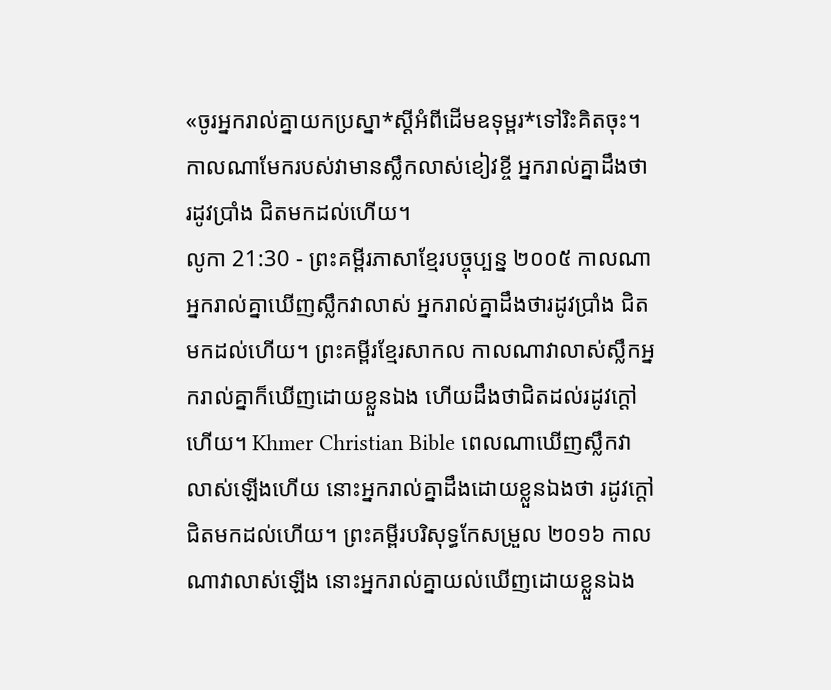«ចូរអ្នករាល់គ្នាយកប្រស្នា*ស្ដីអំពីដើមឧទុម្ពរ*ទៅរិះគិតចុះ។ កាលណាមែករបស់វាមានស្លឹកលាស់ខៀវខ្ចី អ្នករាល់គ្នាដឹងថា រដូវប្រាំង ជិតមកដល់ហើយ។
លូកា 21:30 - ព្រះគម្ពីរភាសាខ្មែរបច្ចុប្បន្ន ២០០៥ កាលណាអ្នករាល់គ្នាឃើញស្លឹកវាលាស់ អ្នករាល់គ្នាដឹងថារដូវប្រាំង ជិតមកដល់ហើយ។ ព្រះគម្ពីរខ្មែរសាកល កាលណាវាលាស់ស្លឹកអ្នករាល់គ្នាក៏ឃើញដោយខ្លួនឯង ហើយដឹងថាជិតដល់រដូវក្ដៅហើយ។ Khmer Christian Bible ពេលណាឃើញស្លឹកវាលាស់ឡើងហើយ នោះអ្នករាល់គ្នាដឹងដោយខ្លួនឯងថា រដូវក្ដៅជិតមកដល់ហើយ។ ព្រះគម្ពីរបរិសុទ្ធកែសម្រួល ២០១៦ កាលណាវាលាស់ឡើង នោះអ្នករាល់គ្នាយល់ឃើញដោយខ្លួនឯង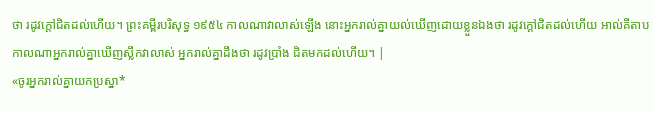ថា រដូវក្តៅជិតដល់ហើយ។ ព្រះគម្ពីរបរិសុទ្ធ ១៩៥៤ កាលណាវាលាស់ឡើង នោះអ្នករាល់គ្នាយល់ឃើញដោយខ្លួនឯងថា រដូវក្តៅជិតដល់ហើយ អាល់គីតាប កាលណាអ្នករាល់គ្នាឃើញស្លឹកវាលាស់ អ្នករាល់គ្នាដឹងថា រដូវប្រាំង ជិតមកដល់ហើយ។ |
«ចូរអ្នករាល់គ្នាយកប្រស្នា*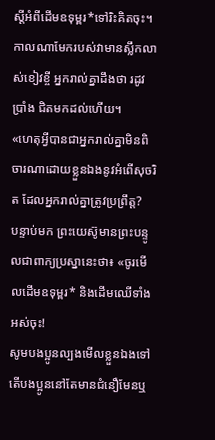ស្ដីអំពីដើមឧទុម្ពរ*ទៅរិះគិតចុះ។ កាលណាមែករបស់វាមានស្លឹកលាស់ខៀវខ្ចី អ្នករាល់គ្នាដឹងថា រដូវប្រាំង ជិតមកដល់ហើយ។
«ហេតុអ្វីបានជាអ្នករាល់គ្នាមិនពិចារណាដោយខ្លួនឯងនូវអំពើសុចរិត ដែលអ្នករាល់គ្នាត្រូវប្រព្រឹត្ត?
បន្ទាប់មក ព្រះយេស៊ូមានព្រះបន្ទូលជាពាក្យប្រស្នានេះថា៖ «ចូរមើលដើមឧទុម្ពរ* និងដើមឈើទាំងអស់ចុះ!
សូមបងប្អូនល្បងមើលខ្លួនឯងទៅ តើបងប្អូននៅតែមានជំនឿមែនឬ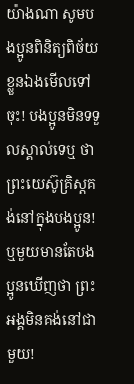យ៉ាងណា សូមបងប្អូនពិនិត្យពិច័យខ្លួនឯងមើលទៅចុះ! បងប្អូនមិនទទួលស្គាល់ទេឬ ថាព្រះយេស៊ូគ្រិស្តគង់នៅក្នុងបងប្អូន! ឬមួយមានតែបងប្អូនឃើញថា ព្រះអង្គមិនគង់នៅជាមួយ!